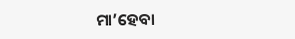ମା’ହେବା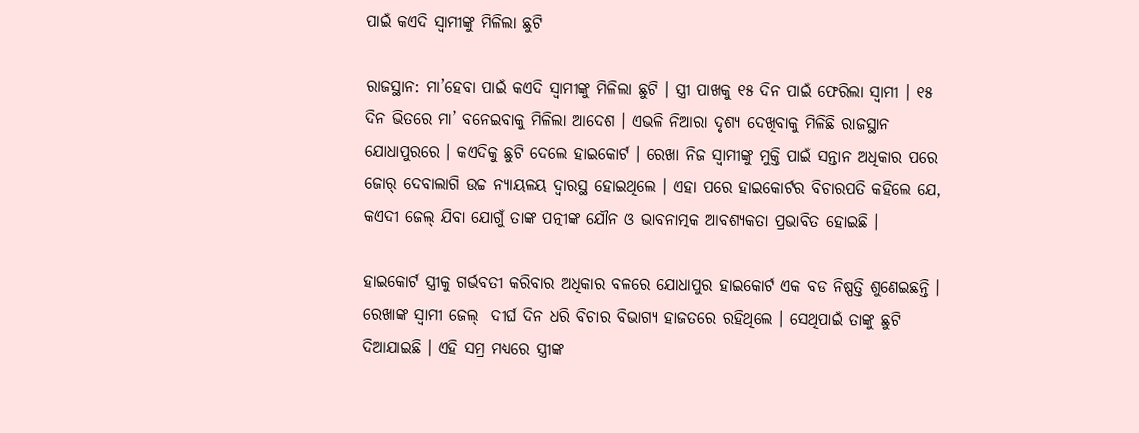ପାଇଁ କଏଦି ସ୍ୱାମୀଙ୍କୁ ମିଳିଲା ଛୁଟି

ରାଜସ୍ଥାନ: ମା’ହେବା ପାଇଁ କଏଦି ସ୍ୱାମୀଙ୍କୁ ମିଳିଲା ଛୁଟି । ସ୍ତ୍ରୀ ପାଖକୁ ୧୫ ଦିନ ପାଇଁ ଫେରିଲା ସ୍ୱାମୀ । ୧୫ ଦିନ ଭିତରେ ମା’ ବନେଇବାକୁ ମିଳିଲା ଆଦେଶ । ଏଭଳି ନିଆରା ଦୃଶ୍ୟ ଦେଖିବାକୁ ମିଳିଛି ରାଜସ୍ଥାନ ଯୋଧାପୁରରେ । କଏଦିକୁ ଛୁଟି ଦେଲେ ହାଇକୋର୍ଟ । ରେଖା ନିଜ ସ୍ୱାମୀଙ୍କୁ ମୁକ୍ତି ପାଇଁ ସନ୍ତାନ ଅଧିକାର ପରେ ଜୋର୍ ଦେବାଲାଗି ଉଚ୍ଚ ନ୍ୟାୟଳୟ ଦ୍ୱାରସ୍ଥ ହୋଇଥିଲେ । ଏହା ପରେ ହାଇକୋର୍ଟର ବିଚାରପତି କହିଲେ ଯେ, କଏଦୀ ଜେଲ୍ ଯିବା ଯୋଗୁଁ ତାଙ୍କ ପତ୍ନୀଙ୍କ ଯୌନ ଓ ଭାବନାତ୍ମକ ଆବଶ୍ୟକତା ପ୍ରଭାବିତ ହୋଇଛି ।

ହାଇକୋର୍ଟ ସ୍ତ୍ରୀକୁ ଗର୍ଭବତୀ କରିବାର ଅଧିକାର ବଳରେ ଯୋଧାପୁର ହାଇକୋର୍ଟ ଏକ ବଡ ନିଷ୍ପତ୍ତି ଶୁଣେଇଛନ୍ତି । ରେଖାଙ୍କ ସ୍ୱାମୀ ଜେଲ୍  ଦୀର୍ଘ ଦିନ ଧରି ବିଚାର ବିଭାଗ୍ୟ ହାଜତରେ ରହିଥିଲେ । ସେଥିପାଇଁ ତାଙ୍କୁ ଛୁଟି ଦିଆଯାଇଛି । ଏହି ସମ୍ର ମଧ୍ୟରେ ସ୍ତ୍ରୀଙ୍କ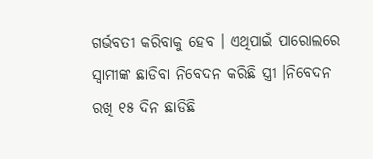ଗର୍ଭବତୀ କରିବାକୁ ହେବ । ଏଥିପାଇଁ ପାରୋଲରେ ସ୍ୱାମୀଙ୍କ ଛାଡିବା ନିବେଦନ କରିଛି ସ୍ତ୍ରୀ ।ନିବେଦନ ରଖି ୧୫ ଦିନ ଛାଡିଛି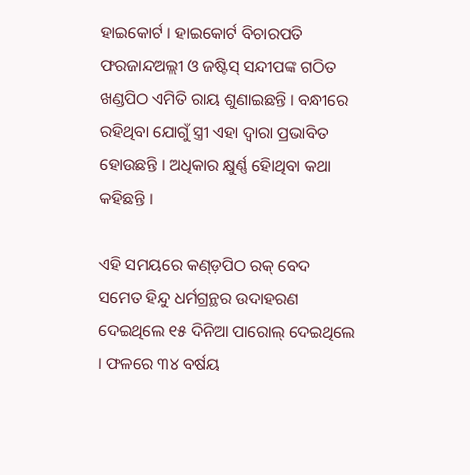ହାଇକୋର୍ଟ । ହାଇକୋର୍ଟ ବିଚାରପତି ଫରଜାନ୍ଦଅଲ୍ଲୀ ଓ ଜଷ୍ଟିସ୍ ସନ୍ଦୀପଙ୍କ ଗଠିତ ଖଣ୍ଡପିଠ ଏମିତି ରାୟ ଶୁଣାଇଛନ୍ତି । ବନ୍ଧୀରେ ରହିଥିବା ଯୋଗୁଁ ସ୍ତ୍ରୀ ଏହା ଦ୍ୱାରା ପ୍ରଭାବିତ ହୋଉଛନ୍ତି । ଅଧିକାର କ୍ଷୁର୍ଣ୍ଣ ହୋିଥିବା କଥା କହିଛନ୍ତି ।

ଏହି ସମୟରେ କଣ୍ଡ଼ପିଠ ରକ୍ ବେଦ ସମେତ ହିନ୍ଦୁ ଧର୍ମଗ୍ରନ୍ଥର ଉଦାହରଣ ଦେଇଥିଲେ ୧୫ ଦିନିଆ ପାରୋଲ୍ ଦେଇଥିଲେ । ଫଳରେ ୩୪ ବର୍ଷୟ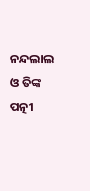ନନ୍ଦଲାଲ ଓ ତିଙ୍କ ପତ୍ନୀ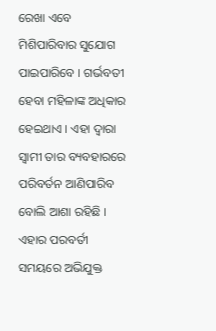ରେଖା ଏବେ ମିଶିପାରିବାର ସୁଯୋଗ ପାଇପାରିବେ । ଗର୍ଭବତୀ ହେବା ମହିଳାଙ୍କ ଅଧିକାର ହେଇଥାଏ । ଏହା ଦ୍ୱାରା ସ୍ୱାମୀ ତାର ବ୍ୟବହାରରେ ପରିବର୍ତନ ଆଣିପାରିବ ବୋଲି ଆଶା ରହିଛି । ଏହାର ପରବର୍ତୀ ସମୟରେ ଅଭିଯୁକ୍ତ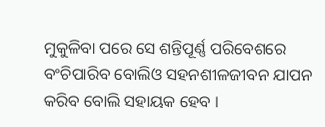ମୁକୁଳିବା ପରେ ସେ ଶନ୍ତିପୂର୍ଣ୍ଣ ପରିବେଶରେ ବଂଚିପାରିବ ବୋଲିଓ ସହନଶୀଳଜୀବନ ଯାପନ କରିବ ବୋଲି ସହାୟକ ହେବ ।